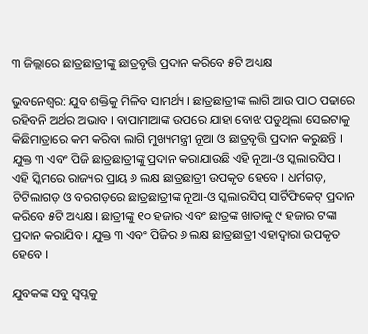୩ ଜିଲ୍ଲାରେ ଛାତ୍ରଛାତ୍ରୀଙ୍କୁ ଛାତ୍ରବୃତ୍ତି ପ୍ରଦାନ କରିବେ ୫ଟି ଅଧ୍ୟକ୍ଷ

ଭୁବନେଶ୍ୱର: ଯୁବ ଶକ୍ତିକୁ ମିଳିବ ସାମର୍ଥ୍ୟ । ଛାତ୍ରଛାତ୍ରୀଙ୍କ ଲାଗି ଆଉ ପାଠ ପଢାରେ ରହିବନି ଅର୍ଥର ଅଭାବ । ବାପାମାଆଙ୍କ ଉପରେ ଯାହା ବୋଝ ପଡୁଥିଲା ସେଇଟାକୁ କିଛିମାତ୍ରାରେ କମ କରିବା ଲାଗି ମୁଖ୍ୟମନ୍ତ୍ରୀ ନୂଆ ଓ ଛାତ୍ରବୃତ୍ତି ପ୍ରଦାନ କରୁଛନ୍ତି । ଯୁକ୍ତ ୩ ଏବଂ ପିଜି ଛାତ୍ରଛାତ୍ରୀଙ୍କୁ ପ୍ରଦାନ କରାଯାଉଛି ଏହି ନୂଆ-ଓ ସ୍କଲାରସିପ । ଏହି ସ୍କିମରେ ରାଜ୍ୟର ପ୍ରାୟ ୬ ଲକ୍ଷ ଛାତ୍ରଛାତ୍ରୀ ଉପକୃତ ହେବେ । ଧର୍ମଗଡ଼, ଟିଟିଲାଗଡ଼ ଓ ବରଗଡ଼ରେ ଛାତ୍ରଛାତ୍ରୀଙ୍କ ନୂଆ-ଓ ସ୍କଲାରସିପ୍ ସାର୍ଟିଫିକେଟ୍ ପ୍ରଦାନ କରିବେ ୫ଟି ଅଧ୍ୟକ୍ଷ । ଛାତ୍ରୀଙ୍କୁ ୧୦ ହଜାର ଏବଂ ଛାତ୍ରଙ୍କ ଖାତାକୁ ୯ ହଜାର ଟଙ୍କା ପ୍ରଦାନ କରାଯିବ । ଯୁକ୍ତ ୩ ଏବଂ ପିଜିର ୬ ଲକ୍ଷ ଛାତ୍ରଛାତ୍ରୀ ଏହାଦ୍ୱାରା ଉପକୃତ ହେବେ ।

ଯୁବକଙ୍କ ସବୁ ସ୍ୱପ୍ନକୁ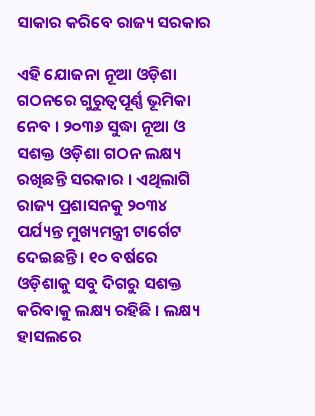ସାକାର କରିବେ ରାଜ୍ୟ ସରକାର

ଏହି ଯୋଜନା ନୂଆ ଓଡ଼ିଶା ଗଠନରେ ଗୁରୁତ୍ୱପୂର୍ଣ୍ଣ ଭୂମିକା ନେବ । ୨୦୩୬ ସୁଦ୍ଧା ନୂଆ ଓ ସଶକ୍ତ ଓଡ଼ିଶା ଗଠନ ଲକ୍ଷ୍ୟ ରଖିଛନ୍ତି ସରକାର । ଏଥିଲାଗି ରାଜ୍ୟ ପ୍ରଶାସନକୁ ୨୦୩୪ ପର୍ଯ୍ୟନ୍ତ ମୁଖ୍ୟମନ୍ତ୍ରୀ ଟାର୍ଗେଟ ଦେଇଛନ୍ତି । ୧୦ ବର୍ଷରେ ଓଡ଼ିଶାକୁ ସବୁ ଦିଗରୁ ସଶକ୍ତ କରିବାକୁ ଲକ୍ଷ୍ୟ ରହିଛି । ଲକ୍ଷ୍ୟ ହାସଲରେ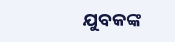ଯୁବକଙ୍କ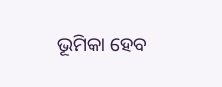ଭୂମିକା ହେବ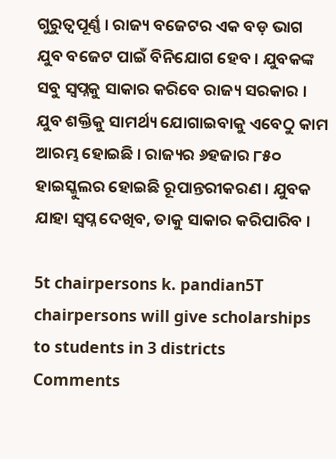ଗୁରୁତ୍ୱପୂର୍ଣ୍ଣ । ରାଜ୍ୟ ବଜେଟର ଏକ ବଡ଼ ଭାଗ ଯୁବ ବଜେଟ ପାଇଁ ବିନିଯୋଗ ହେବ । ଯୁବକଙ୍କ ସବୁ ସ୍ୱପ୍ନକୁ ସାକାର କରିବେ ରାଜ୍ୟ ସରକାର । ଯୁବ ଶକ୍ତିକୁ ସାମର୍ଥ୍ୟ ଯୋଗାଇବାକୁ ଏବେଠୁ କାମ ଆରମ୍ଭ ହୋଇଛି । ରାଜ୍ୟର ୬ହଜାର ୮୫୦ ହାଇସ୍କୁଲର ହୋଇଛି ରୂପାନ୍ତରୀକରଣ । ଯୁବକ ଯାହା ସ୍ୱପ୍ନ ଦେଖିବ, ତାକୁ ସାକାର କରିପାରିବ ।

5t chairpersons k. pandian5T chairpersons will give scholarships to students in 3 districts
Comments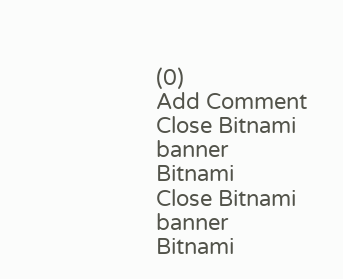(0)
Add Comment
Close Bitnami banner
Bitnami
Close Bitnami banner
Bitnami